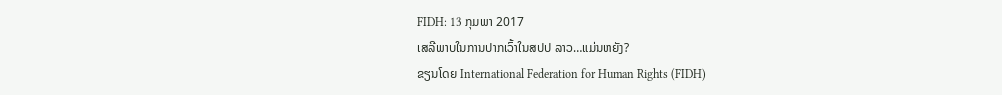FIDH: 13 ກຸມພາ 2017
ເສລີພາບໃນການປາກເວົ້າໃນສປປ ລາວ…ແມ່ນຫຍັງ?
ຂຽນໂດຍ International Federation for Human Rights (FIDH)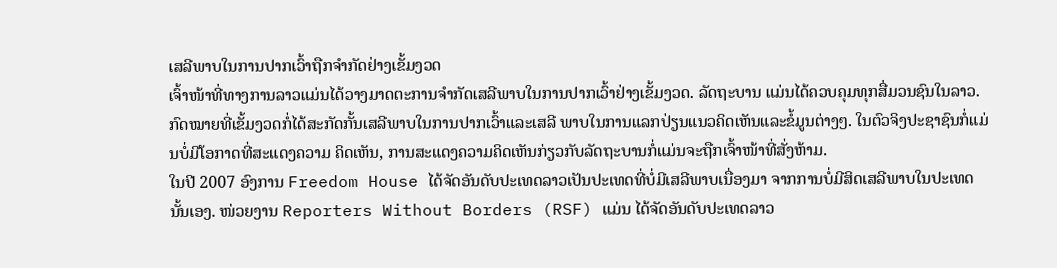ເສລີພາບໃນການປາກເວົ້າຖືກຈໍາກັດຢ່າງເຂັ້ມງວດ
ເຈົ້າໜ້າທີ່ທາງການລາວແມ່ນໄດ້ວາງມາດຕະການຈຳກັດເສລີພາບໃນການປາກເວົ້າຢ່າງເຂັ້ມງວດ. ລັດຖະບານ ແມ່ນໄດ້ຄວບຄຸມທຸກສື່ມວນຊົນໃນລາວ. ກົດໝາຍທີ່ເຂັ້ມງວດກໍ່ໄດ້ສະກັດກັ້ນເສລີພາບໃນການປາກເວົ້າແລະເສລີ ພາບໃນການແລກປ່ຽນແນວຄິດເຫັນແລະຂໍ້ມູນຕ່າງໆ. ໃນຕົວຈິງປະຊາຊົນກໍ່ແມ່ນບໍ່ມີໂອກາດທີ່ສະແດງຄວາມ ຄິດເຫັນ, ການສະແດງຄວາມຄິດເຫັນກ່ຽວກັບລັດຖະບານກໍ່ແມ່ນຈະຖືກເຈົ້າໜ້າທີ່ສັ່ງຫ້າມ.
ໃນປີ 2007 ອົງການ Freedom House ໄດ້ຈັດອັນດັບປະເທດລາວເປັນປະເທດທີ່ບໍ່ມີເສລີພາບເນື່ອງມາ ຈາກການບໍ່ມີສິດເສລີພາບໃນປະເທດນັ້ນເອງ. ໜ່ວຍງານ Reporters Without Borders (RSF) ແມ່ນ ໄດ້ຈັດອັນດັບປະເທດລາວ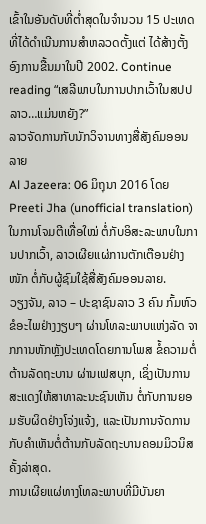ເຂົ້າໃນອັນດັບທີ່ຕ່ຳສຸດໃນຈຳນວນ 15 ປະເທດທີ່ໄດ້ດຳເນີນການສຳຫລວດຕັ້ງແຕ່ ໄດ້ສ້າງຕັ້ງອົງການຂື້ນມາໃນປີ 2002. Continue reading “ເສລີພາບໃນການປາກເວົ້າໃນສປປ ລາວ…ແມ່ນຫຍັງ?”
ລາວຈັດການກັບນັກວິຈານທາງສື່ສັງຄົມອອນລາຍ
Al Jazeera: 06 ມິຖຸນາ 2016 ໂດຍ Preeti Jha (unofficial translation)
ໃນການໂຈມຕີເທື່ອໃໝ່ ຕໍ່ກັບອິສະລະພາບໃນການປາກເວົ້າ, ລາວເຜີຍແຜ່ການຕັກເຕືອນຢ່າງໜັກ ຕໍ່ກັບຜູ້ຊົມໃຊ້ສື່ສັງຄົມອອນລາຍ.
ວຽງຈັນ, ລາວ – ປະຊາຊົນລາວ 3 ຄົນ ກົ້ມຫົວຂໍອະໄພຢ່າງງຽບໆ ຜ່ານໂທລະພາບແຫ່ງລັດ ຈາກການຫັກຫຼັງປະເທດໂດຍການໂພສ ຂໍ້ຄວາມຕໍ່ຕ້ານລັດຖະບານ ຜ່ານເຟສບຸກ, ເຊິ່ງເປັນການສະແດງໃຫ້ສາທາລະນະຊົນເຫັນ ຕໍ່ກັບການຍອມຮັບຜິດຢ່າງໂຈ່ງແຈ້ງ, ແລະເປັນການຈັດການກັບຄຳເຫັນຕໍ່ຕ້ານກັບລັດຖະບານຄອມມິວນິສ ຄັ້ງລ່າສຸດ.
ການເຜີຍແຜ່ທາງໂທລະພາບທີ່ມີບັນຍາ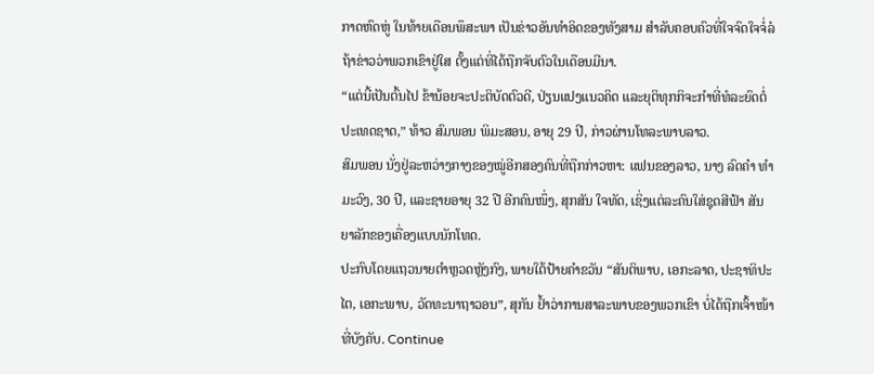ກາດຫົດຫູ່ ໃນທ້າຍເດືອນພຶສະພາ ເປັນຂ່າວອັນທຳອິດຂອງທັງສາມ ສຳລັບຄອບຄົວທີ່ໃຈຈົດໃຈຈໍ່ລໍຖ້າຂ່າວວ່າພວກເຂົາຢູ່ໃສ ຕັ້ງແຕ່ທີ່ໄດ້ຖືກຈັບຕົວໃນເດືອນມີນາ.
“ແຕ່ນີ້ເປັນຕົ້ນໄປ ຂ້ານ້ອຍຈະປະຕິບັດຕົວດີ, ປ່ຽນແປງແນວຄິດ ແລະຍຸຕິທຸກກິຈະກຳທີ່ທໍລະຍົດຕໍ່ປະເທດຊາດ,” ທ້າວ ສົມພອນ ພິມະສອນ, ອາຍຸ 29 ປີ, ກ່າວຜ່ານໂທລະພາບລາວ.
ສົມພອນ ນັ່ງຢູ່ລະຫວ່າງກາງຂອງໝູ່ອີກສອງຄົນທີ່ຖືກກ່າວຫາ: ແຟນຂອງລາວ, ນາງ ລົດຄຳ ທຳມະວົງ, 30 ປີ, ແລະຊາຍອາຍຸ 32 ປີ ອີກຄົນໜຶ່ງ, ສຸກສັນ ໃຈທັດ, ເຊິ່ງແຕ່ລະຄົນໃສ່ຊຸດສີຟ້າ ສັນຍາລັກຂອງເຄື່ອງແບບນັກໂທດ.
ປະກົບໂດຍແຖວນາຍຕຳຫຼວດຫຼັງກົງ, ພາຍໃຕ້ປ້າຍຄຳຂວັນ “ສັນຕິພາບ, ເອກະລາດ, ປະຊາທິປະໄຕ, ເອກະພາບ, ວັດທະນາຖາວອນ”, ສຸກັນ ຢ້ຳວ່າການສາລະພາບຂອງພວກເຂົາ ບໍ່ໄດ້ຖືກເຈົ້າໜ້າທີ່ບັງຄັບ. Continue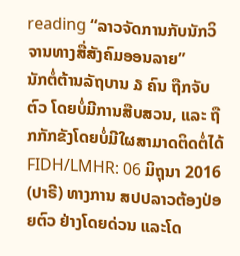reading “ລາວຈັດການກັບນັກວິຈານທາງສື່ສັງຄົມອອນລາຍ”
ນັກຕໍ່ຕ້ານລັຖບານ ໓ ຄົນ ຖືກຈັບຕົວ ໂດຍບໍ່ມີການສືບສວນ, ແລະ ຖືກກັກຂັງໂດຍບໍ່ມີໃຜສາມາດຕິດຕໍ່ໄດ້
FIDH/LMHR: 06 ມິຖຸນາ 2016
(ປາຣີ) ທາງການ ສປປລາວຕ້ອງປ່ອຍຕົວ ຢ່າງໂດຍດ່ວນ ແລະໂດ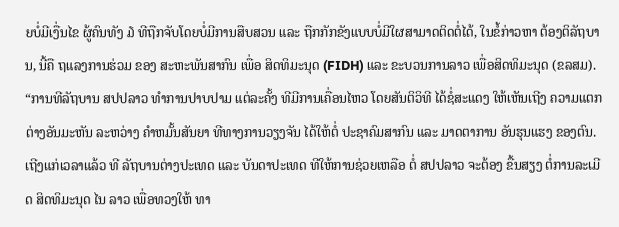ຍບໍ່ມີເງື່ນໄຂ ຜູ້ຄົນທັງ ໓ ທີຖືກຈັບໂດຍບໍ່ມີການສືບສວນ ແລະ ຖືກກັກຂັງແບບບໍ່ມີໃຜສາມາດຕິດຕໍ່ໄດ້, ໃນຂໍ້ກ່າວຫາ ຕ້ອງຕິລັຖບານ, ນີ້ຄື ຖແລງການຮ່ວມ ຂອງ ສະຫະພັນສາກົນ ເພື່ອ ສິດທິມະນຸດ (FIDH) ແລະ ຂະບວນການລາວ ເພື່ອສິດທິມະນຸດ (ຂລສມ).
“ການທີລັຖບານ ສປປລາວ ທຳການປາບປາມ ແຕ່ລະຄັ້ງ ທີມີການເຄື່ອນໄຫວ ໂດຍສັນຕິວິທີ ໄດ້ຊໍ່ສະແດງ ໃຫ້ເຫັນເຖີງ ຄວາມແຕກຕ່າງອັນມະຫັນ ລະຫວ່າງ ຄຳຫມັ້ນສັນຍາ ທີທາງການວຽງຈັນ ໄດ້ໃຫ້ຕໍ່ ປະຊາຄົມສາກົນ ແລະ ມາດຕາການ ອັນຮຸນແຮງ ຂອງຕົນ. ເຖີງແກ່ເວລາແລ້ວ ທີ ລັຖບານຕ່າງປະເທດ ແລະ ບັນດາປະເທດ ທີໃຫ້ການຊ່ວຍເຫລືອ ຕໍ່ ສປປລາວ ຈະຕ້ອງ ຂື້ນສຽງ ຕໍ່ການລະເມີດ ສິດທິມະນຸດ ໄນ ລາວ ເພື່ອທວງໃຫ້ ທາ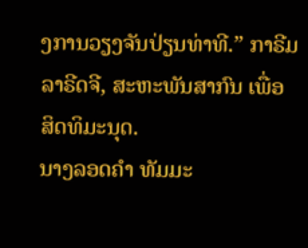ງການວຽງຈັນປ່ຽນທ່າທີ.” ກາຣີມ ລາຣີດຈີ, ສະຫະພັນສາກົນ ເພື່ອ ສິດທິມະນຸດ.
ນາງລອດຄຳ ທັມມະ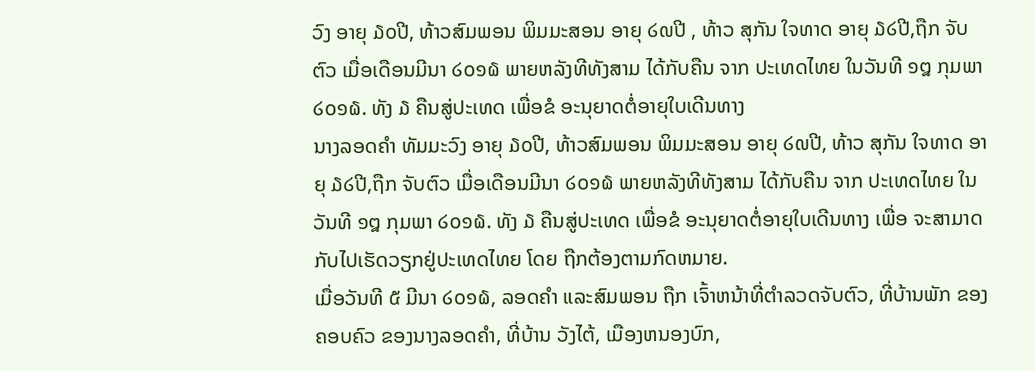ວົງ ອາຍຸ ໓໐ປີ, ທ້າວສົມພອນ ພິມມະສອນ ອາຍຸ ໒໙ປີ , ທ້າວ ສຸກັນ ໃຈທາດ ອາຍຸ ໓໒ປີ,ຖືກ ຈັບຕົວ ເມື່ອເດືອນມີນາ ໒໐໑໖ ພາຍຫລັງທີທັງສາມ ໄດ້ກັບຄືນ ຈາກ ປະເທດໄທຍ ໃນວັນທີ ໑໘ ກຸມພາ ໒໐໑໖. ທັງ ໓ ຄືນສູ່ປະເທດ ເພື່ອຂໍ ອະນຸຍາດຕໍ່ອາຍຸໃບເດີນທາງ
ນາງລອດຄຳ ທັມມະວົງ ອາຍຸ ໓໐ປີ, ທ້າວສົມພອນ ພິມມະສອນ ອາຍຸ ໒໙ປີ, ທ້າວ ສຸກັນ ໃຈທາດ ອາຍຸ ໓໒ປີ,ຖືກ ຈັບຕົວ ເມື່ອເດືອນມີນາ ໒໐໑໖ ພາຍຫລັງທີທັງສາມ ໄດ້ກັບຄືນ ຈາກ ປະເທດໄທຍ ໃນວັນທີ ໑໘ ກຸມພາ ໒໐໑໖. ທັງ ໓ ຄືນສູ່ປະເທດ ເພື່ອຂໍ ອະນຸຍາດຕໍ່ອາຍຸໃບເດີນທາງ ເພື່ອ ຈະສາມາດ ກັບໄປເຮັດວຽກຢູ່ປະເທດໄທຍ ໂດຍ ຖືກຕ້ອງຕາມກົດຫມາຍ.
ເມື່ອວັນທີ ໕ ມີນາ ໒໐໑໖, ລອດຄຳ ແລະສົມພອນ ຖືກ ເຈົ້າຫນ້າທີ່ຕຳລວດຈັບຕົວ, ທີ່ບ້ານພັກ ຂອງຄອບຄົວ ຂອງນາງລອດຄຳ, ທີ່ບ້ານ ວັງໄຕ້, ເມືອງຫນອງບົກ,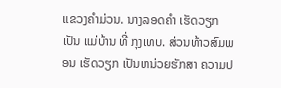ແຂວງຄຳມ່ວນ. ນາງລອດຄຳ ເຮັດວຽກ ເປັນ ແມ່ບ້ານ ທີ່ ກຸງເທບ. ສ່ວນທ້າວສົມພອນ ເຮັດວຽກ ເປັນຫນ່ວຍຮັກສາ ຄວາມປ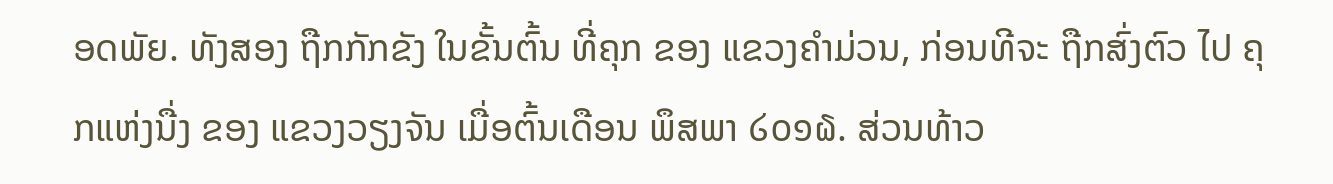ອດພັຍ. ທັງສອງ ຖືກກັກຂັງ ໃນຂັ້ນຕົ້ນ ທີ່ຄຸກ ຂອງ ແຂວງຄຳມ່ວນ, ກ່ອນທີຈະ ຖືກສົ່ງຕົວ ໄປ ຄຸກແຫ່ງນື່ງ ຂອງ ແຂວງວຽງຈັນ ເມື່ອຕົ້ນເດືອນ ພຶສພາ ໒໐໑໖. ສ່ວນທ້າວ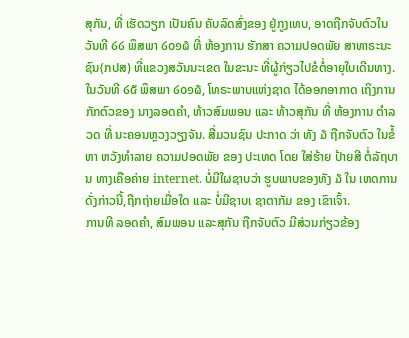ສຸກັນ, ທີ່ ເຮັດວຽກ ເປັນຄົນ ຄັບລົດສົ່ງຂອງ ຢູ່ກູງເທບ, ອາດຖືກຈັບຕົວໃນວັນທີ ໒໒ ພຶສພາ ໒໐໑໖ ທີ່ ຫ້ອງການ ຮັກສາ ຄວາມປອດພັຍ ສາທາຣະນະຊົນ(ກປສ) ທີ່ແຂວງສວັນນະເຂດ ໃນຂະນະ ທີ່ຜູ້ກ່ຽວໄປຂໍຕໍ່ອາຍຸໃບເດີນທາງ.
ໃນວັນທີ ໒໕ ພຶສພາ ໒໐໑໖, ໂທຣະພາບແຫ່ງຊາດ ໄດ້ອອກອາກາດ ເຖິງການກັກຕົວຂອງ ນາງລອດຄຳ, ທ້າວສົມພອນ ແລະ ທ້າວສຸກັນ ທີ່ ຫ້ອງການ ຕຳລວດ ທີ່ ນະຄອນຫຼວງວຽງຈັນ. ສື່ມວນຊົນ ປະກາດ ວ່າ ທັງ ໓ ຖືກຈັບຕົວ ໃນຂໍ້ຫາ ຫວັງທຳລາຍ ຄວາມປອດພັຍ ຂອງ ປະເທດ ໂດຍ ໃສ່ຮ້າຍ ປ້າຍສີ ຕໍ່ລັຖບານ ທາງເຄືອຄ່າຍ internet. ບໍ່ມີໃຜຊາບວ່າ ຮູບພາບຂອງທັງ ໓ ໃນ ເຫດການດັ່ງກ່າວນີ້,ຖືກຖ່າຍເມື່ອໃດ ແລະ ບໍ່ມີຊາບເ ຊາຕາກັມ ຂອງ ເຂົາເຈົ້າ.
ການທີ ລອດຄຳ, ສົມພອນ ແລະສຸກັນ ຖືກຈັບຕົວ ມີສ່ວນກ່ຽວຂ້ອງ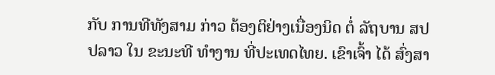ກັບ ການທີທັງສາມ ກ່າວ ຕ້ອງຕິຢ່າງເນື່ອງນິດ ຕໍ່ ລັຖບານ ສປປລາວ ໃນ ຂະນະທີ ທຳງານ ທີ່ປະເທດໄທຍ. ເຂົາເຈົ້າ ໄດ້ ສົ່ງສາ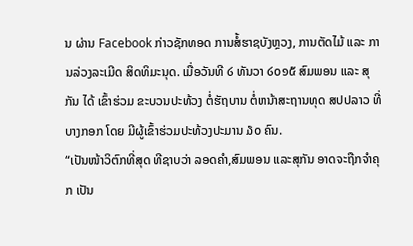ນ ຜ່ານ Facebook ກ່າວຊັກທອດ ການສໍ້ຮາຊບັງຫຼວງ, ການຕັດໄມ້ ແລະ ການລ່ວງລະເມີດ ສິດທິມະນຸດ. ເມື່ອວັນທີ ໒ ທັນວາ ໒໐໑໕ ສົມພອນ ແລະ ສຸກັນ ໄດ້ ເຂົ້າຮ່ວມ ຂະບວນປະທ້ວງ ຕໍ່ຮັຖບານ ຕໍ່ຫນ້າສະຖານທຸດ ສປປລາວ ທີ່ ບາງກອກ ໂດຍ ມີຜູ້ເຂົ້າຮ່ວມປະທ້ວງປະມານ ໓໐ ຄົນ.
“ເປັນໜ້າວິຕົກທີ່ສຸດ ທີຊາບວ່າ ລອດຄຳ,ສົມພອນ ແລະສຸກັນ ອາດຈະຖືກຈຳຄຸກ ເປັນ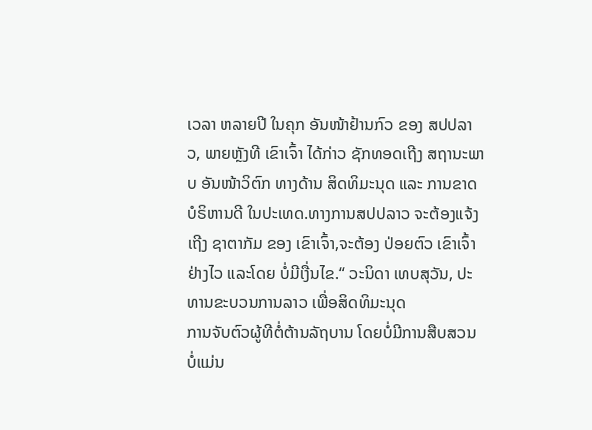ເວລາ ຫລາຍປີ ໃນຄຸກ ອັນໜ້າຢ້ານກົວ ຂອງ ສປປລາວ, ພາຍຫຼັງທີ ເຂົາເຈົ້າ ໄດ້ກ່າວ ຊັກທອດເຖີງ ສຖານະພາບ ອັນໜ້າວິຕົກ ທາງດ້ານ ສິດທິມະນຸດ ແລະ ການຂາດ ບໍຣິຫານດີ ໃນປະເທດ.ທາງການສປປລາວ ຈະຕ້ອງແຈ້ງເຖີງ ຊາຕາກັມ ຂອງ ເຂົາເຈົ້າ,ຈະຕ້ອງ ປ່ອຍຕົວ ເຂົາເຈົ້າ ຢ່າງໄວ ແລະໂດຍ ບໍ່ມີເງື່ນໄຂ.“ ວະນິດາ ເທບສຸວັນ, ປະທານຂະບວນການລາວ ເພື່ອສິດທິມະນຸດ
ການຈັບຕົວຜູ້ທີຕໍ່ຕ້ານລັຖບານ ໂດຍບໍ່ມີການສືບສວນ ບໍ່ແມ່ນ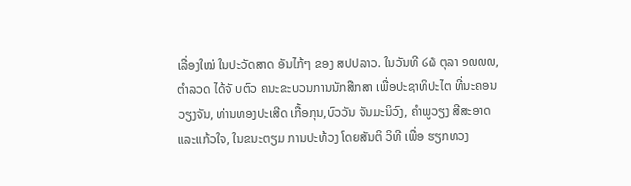ເລື່ອງໃໝ່ ໃນປະວັດສາດ ອັນໄກ້ໆ ຂອງ ສປປລາວ. ໃນວັນທີ ໒໖ ຕຸລາ ໑໙໙໙, ຕຳລວດ ໄດ້ຈັ ບຕົວ ຄນະຂະບວນການນັກສືກສາ ເພື່ອປະຊາທິປະໄຕ ທີ່ນະຄອນວຽງຈັນ, ທ່ານທອງປະເສີດ ເກື້ອກຸນ,ບົວວັນ ຈັນມະນິວົງ, ຄຳພູວຽງ ສີສະອາດ ແລະແກ້ວໃຈ, ໃນຂນະຕຽມ ການປະທ້ວງ ໂດຍສັນຕິ ວິທີ ເພື່ອ ຮຽກທວງ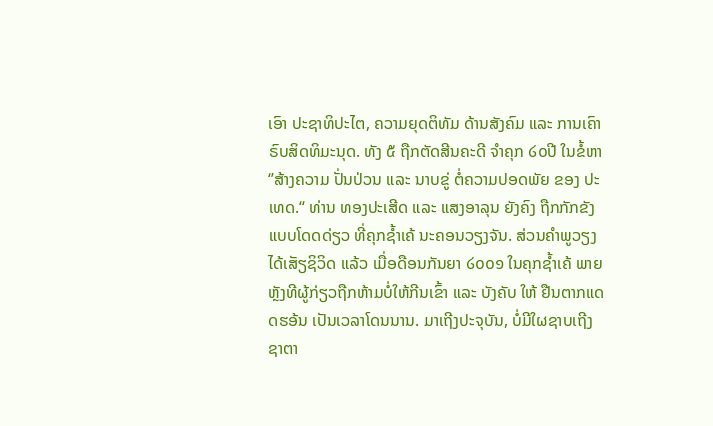ເອົາ ປະຊາທິປະໄຕ, ຄວາມຍຸດຕິທັມ ດ້ານສັງຄົມ ແລະ ການເຄົາຣົບສິດທິມະນຸດ. ທັງ ໕ ຖືກຕັດສີນຄະດີ ຈຳຄຸກ ໒໐ປີ ໃນຂໍ້ຫາ ‘’ສ້າງຄວາມ ປັ່ນປ່ວນ ແລະ ນາບຂູ່ ຕໍ່ຄວາມປອດພັຍ ຂອງ ປະເທດ.“ ທ່ານ ທອງປະເສີດ ແລະ ແສງອາລຸນ ຍັງຄົງ ຖືກກັກຂັງ ແບບໂດດດ່ຽວ ທີ່ຄຸກຊໍ້າເຄ້ ນະຄອນວຽງຈັນ. ສ່ວນຄຳພູວຽງ ໄດ້ເສັຽຊິວິດ ແລ້ວ ເມື່ອດືອນກັນຍາ ໒໐໐໑ ໃນຄຸກຊໍ້າເຄ້ ພາຍຫຼັງທີຜູ້ກ່ຽວຖືກຫ້າມບໍ່ໃຫ້ກີນເຂົ້າ ແລະ ບັງຄັບ ໃຫ້ ຢືນຕາກແດດຮອ້ນ ເປັນເວລາໂດນນານ. ມາເຖີງປະຈຸບັນ, ບໍ່ມີໃຜຊາບເຖີງ ຊາຕາ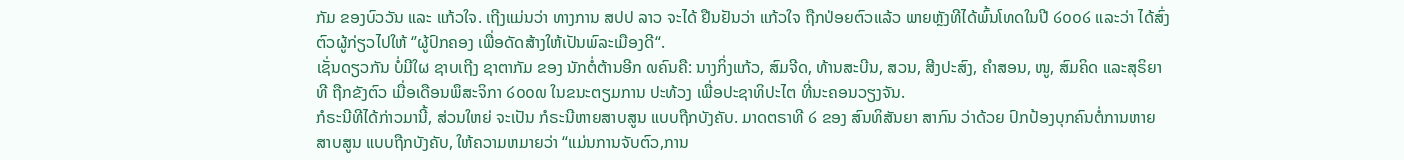ກັມ ຂອງບົວວັນ ແລະ ແກ້ວໃຈ. ເຖີງແມ່ນວ່າ ທາງການ ສປປ ລາວ ຈະໄດ້ ຢືນຢັນວ່າ ແກ້ວໃຈ ຖືກປ່ອຍຕົວແລ້ວ ພາຍຫຼັງທີໄດ້ພົ້ນໂທດໃນປີ ໒໐໐໒ ແລະວ່າ ໄດ້ສົ່ງຕົວຜູ້ກ່ຽວໄປໃຫ້ ‘’ຜູ້ປົກຄອງ ເພື່ອດັດສ້າງໃຫ້ເປັນພົລະເມືອງດີ“.
ເຊັ່ນດຽວກັນ ບໍ່ມີໃຜ ຊາບເຖີງ ຊາຕາກັມ ຂອງ ນັກຕໍ່ຕ້ານອີກ ໙ຄົນຄື: ນາງກິ່ງແກ້ວ, ສົມຈີດ, ທ້ານສະບີນ, ສວນ, ສີງປະສົງ, ຄຳສອນ, ໜູ, ສົມຄິດ ແລະສຸຣິຍາ ທີ ຖືກຂັງຕົວ ເມື່ອເດືອນພຶສະຈິກາ ໒໐໐໙ ໃນຂນະຕຽມການ ປະທ້ວງ ເພື່ອປະຊາທິປະໄຕ ທີ່ນະຄອນວຽງຈັນ.
ກໍຣະນີທີໄດ້ກ່າວມານີ້, ສ່ວນໃຫຍ່ ຈະເປັນ ກໍຣະນີຫາຍສາບສູນ ແບບຖືກບັງຄັບ. ມາດຕຣາທີ ໒ ຂອງ ສົນທິສັນຍາ ສາກົນ ວ່າດ້ວຍ ປົກປ້ອງບຸກຄົນຕໍ່ການຫາຍສາບສູນ ແບບຖືກບັງຄັບ, ໃຫ້ຄວາມຫມາຍວ່າ “ແມ່ນການຈັບຕົວ,ການ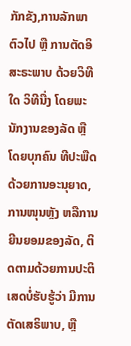ກັກຂັງ,ການລັກພາຕົວໄປ ຫຼື ການຕັດອິສະຣະພາບ ດ້ວຍວິທີໃດ ວິທີນື່ງ ໂດຍພະນັກງານຂອງລັດ ຫຼື ໂດຍບຸກຄົນ ທີປະພືດດ້ວຍການອະນຸຍາດ,ການໜຸນຫຼັງ ຫລືການຍີນຍອມຂອງລັດ, ຕິດຕາມດ້ວຍການປະຕິເສດບໍ່ຮັບຮູ້ວ່າ ມີການຕັດເສຣິພາບ, ຫຼື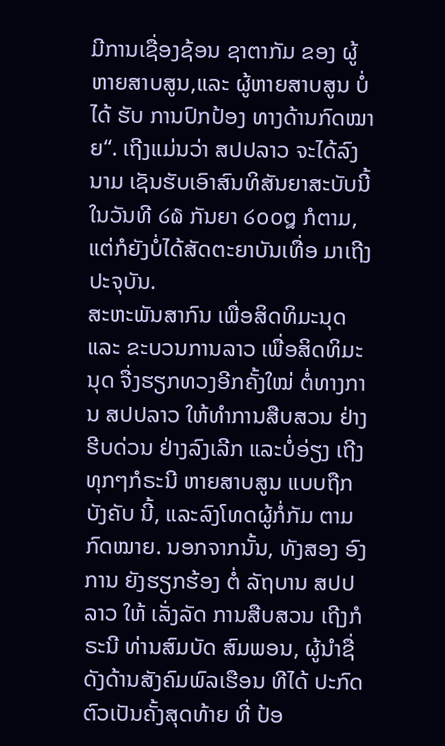ມີການເຊື່ອງຊ້ອນ ຊາຕາກັມ ຂອງ ຜູ້ຫາຍສາບສູນ,ແລະ ຜູ້ຫາຍສາບສູນ ບໍ່ໄດ້ ຮັບ ການປົກປ້ອງ ທາງດ້ານກົດໝາຍ“. ເຖີງແມ່ນວ່າ ສປປລາວ ຈະໄດ້ລົງນາມ ເຊັນຮັບເອົາສົນທິສັນຍາສະບັບນີ້ ໃນວັນທີ ໒໖ ກັນຍາ ໒໐໐໘ ກໍຕາມ, ແຕ່ກໍຍັງບໍ່ໄດ້ສັດຕະຍາບັນເທື່ອ ມາເຖີງປະຈຸບັນ.
ສະຫະພັນສາກົນ ເພື່ອສິດທິມະນຸດ ແລະ ຂະບວນການລາວ ເພື່ອສິດທິມະນຸດ ຈື່ງຮຽກທວງອີກຄັ້ງໃໝ່ ຕໍ່ທາງການ ສປປລາວ ໃຫ້ທຳການສືບສວນ ຢ່າງຮີບດ່ວນ ຢ່າງລົງເລີກ ແລະບໍ່ອ່ຽງ ເຖີງທຸກໆກໍຣະນີ ຫາຍສາບສູນ ແບບຖືກ ບັງຄັບ ນີ້, ແລະລົງໂທດຜູ້ກໍ່ກັມ ຕາມກົດໝາຍ. ນອກຈາກນັ້ນ, ທັງສອງ ອົງການ ຍັງຮຽກຮ້ອງ ຕໍ່ ລັຖບານ ສປປລາວ ໃຫ້ ເລັ່ງລັດ ການສືບສວນ ເຖີງກໍຣະນີ ທ່ານສົມບັດ ສົມພອນ, ຜູ້ນຳຊື່ດັງດ້ານສັງຄົມພົລເຮືອນ ທີໄດ້ ປະກົດຕົວເປັນຄັ້ງສຸດທ້າຍ ທີ່ ປ້ອ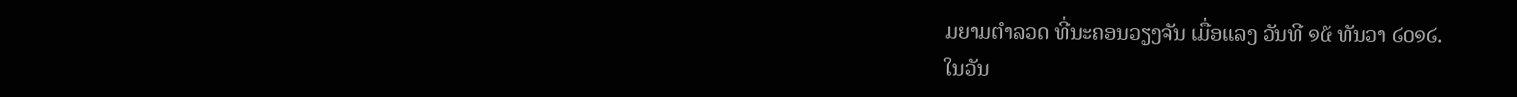ມຍາມຕຳລວດ ທີ່ນະຄອນວຽງຈັນ ເມື່ອແລງ ວັນທີ ໑໕ ທັນວາ ໒໐໑໒.
ໃນວັນ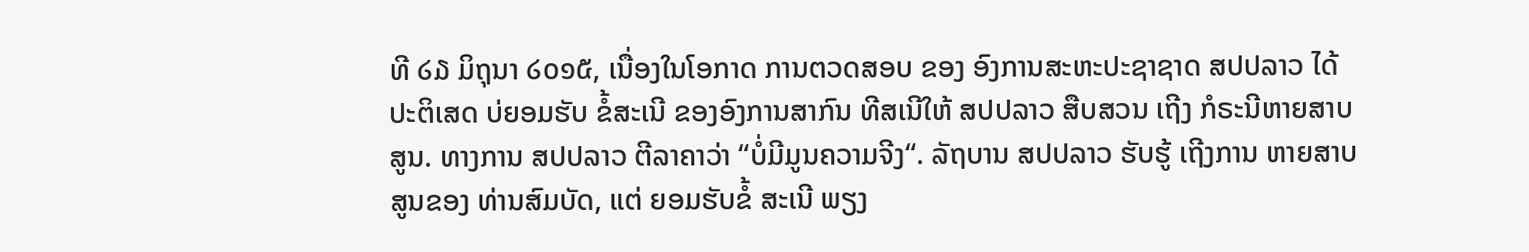ທີ ໒໓ ມິຖຸນາ ໒໐໑໕, ເນື່ອງໃນໂອກາດ ການຕວດສອບ ຂອງ ອົງການສະຫະປະຊາຊາດ ສປປລາວ ໄດ້ປະຕິເສດ ບ່ຍອມຮັບ ຂໍ້ສະເນີ ຂອງອົງການສາກົນ ທີສເນີໃຫ້ ສປປລາວ ສືບສວນ ເຖີງ ກໍຣະນີຫາຍສາບສູນ. ທາງການ ສປປລາວ ຕີລາຄາວ່າ “ບໍ່ມີມູນຄວາມຈີງ“. ລັຖບານ ສປປລາວ ຮັບຮູ້ ເຖີງການ ຫາຍສາບສູນຂອງ ທ່ານສົມບັດ, ແຕ່ ຍອມຮັບຂໍ້ ສະເນີ ພຽງ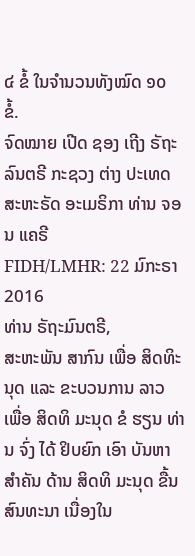໔ ຂໍ້ ໃນຈຳນວນທັງໝົດ ໑໐ ຂໍ້.
ຈົດໝາຍ ເປີດ ຊອງ ເຖີງ ຣັຖະລົນຕຣີ ກະຊວງ ຕ່າງ ປະເທດ ສະຫະຣັດ ອະເມຣິກາ ທ່ານ ຈອນ ແຄຣີ
FIDH/LMHR: 22 ມົກະຣາ 2016
ທ່ານ ຣັຖະມົນຕຣີ,
ສະຫະພັນ ສາກົນ ເພື່ອ ສິດທິະນຸດ ແລະ ຂະບວນການ ລາວ ເພື່ອ ສິດທິ ມະນຸດ ຂໍ ຮຽນ ທ່ານ ຈົ່ງ ໄດ້ ຢິບຍົກ ເອົາ ບັນຫາ ສໍາຄັນ ດ້ານ ສິດທິ ມະນຸດ ຂື້ນ ສົນທະນາ ເນື່ອງໃນ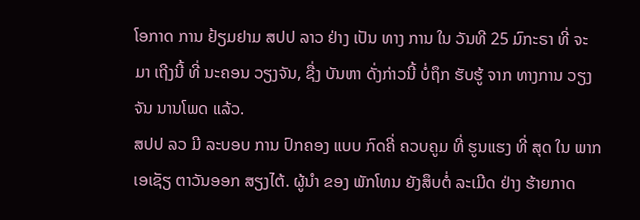ໂອກາດ ການ ຢ້ຽມຢາມ ສປປ ລາວ ຢ່າງ ເປັນ ທາງ ການ ໃນ ວັນທີ 25 ມົກະຣາ ທີ່ ຈະ ມາ ເຖີງນີ້ ທີ່ ນະຄອນ ວຽງຈັນ, ຊື່ງ ບັນຫາ ດັ່ງກ່າວນີ້ ບໍ່ຖຶກ ຮັບຮູ້ ຈາກ ທາງການ ວຽງຈັນ ນານໂພດ ແລ້ວ.
ສປປ ລວ ມີ ລະບອບ ການ ປົກຄອງ ແບບ ກົດຄີ່ ຄວບຄູມ ທີ່ ຮູນແຮງ ທີ່ ສຸດ ໃນ ພາກ ເອເຊັຽ ຕາວັນອອກ ສຽງໄຕ້. ຜູ້ນໍາ ຂອງ ພັກໂທນ ຍັງສຶບຕໍ່ ລະເມີດ ຢ່າງ ຮ້າຍກາດ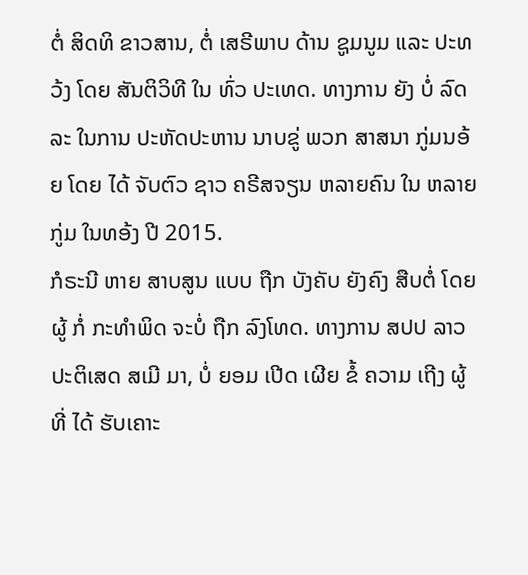ຕໍ່ ສິດທິ ຂາວສານ, ຕໍ່ ເສຣີພາບ ດ້ານ ຊູມນູມ ແລະ ປະທວ້ງ ໂດຍ ສັນຕິວິທີ ໃນ ທົ່ວ ປະເທດ. ທາງການ ຍັງ ບໍ່ ລົດລະ ໃນການ ປະຫັດປະຫານ ນາບຂູ່ ພວກ ສາສນາ ກູ່ມນອ້ຍ ໂດຍ ໄດ້ ຈັບຕົວ ຊາວ ຄຣີສຈຽນ ຫລາຍຄົນ ໃນ ຫລາຍ ກູ່ມ ໃນທອ້ງ ປີ 2015.
ກໍຣະນີ ຫາຍ ສາບສູນ ແບບ ຖືກ ບັງຄັບ ຍັງຄົງ ສືບຕໍ່ ໂດຍ ຜູ້ ກໍ່ ກະທໍາພິດ ຈະບໍ່ ຖືກ ລົງໂທດ. ທາງການ ສປປ ລາວ ປະຕິເສດ ສເມີ ມາ, ບໍ່ ຍອມ ເປີດ ເຜີຍ ຂໍ້ ຄວາມ ເຖີງ ຜູ້ ທີ່ ໄດ້ ຮັບເຄາະ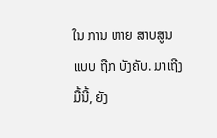ໃນ ການ ຫາຍ ສາບສູນ ແບບ ຖືກ ບັງຄັບ. ມາເຖີງ ມື້ນີ້, ຍັງ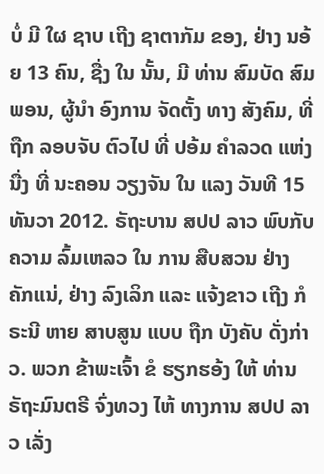ບໍ່ ມີ ໃຜ ຊາບ ເຖີງ ຊາຕາກັມ ຂອງ, ຢ່າງ ນອ້ຍ 13 ຄົນ, ຊື່ງ ໃນ ນັ້ນ, ມີ ທ່ານ ສົມບັດ ສົມພອນ, ຜູ້ນໍາ ອົງການ ຈັດຕັ້ງ ທາງ ສັງຄົມ, ທີ່ ຖືກ ລອບຈັບ ຕົວໄປ ທີ່ ປອ້ມ ຄໍາລວດ ແຫ່ງ ນື່ງ ທີ່ ນະຄອນ ວຽງຈັນ ໃນ ແລງ ວັນທີ 15 ທັນວາ 2012. ຣັຖະບານ ສປປ ລາວ ພົບກັບ ຄວາມ ລົ້ມເຫລວ ໃນ ການ ສືບສວນ ຢ່າງ ຄັກແນ່, ຢ່າງ ລົງເລິກ ແລະ ແຈ້ງຂາວ ເຖີງ ກໍຣະນີ ຫາຍ ສາບສູນ ແບບ ຖືກ ບັງຄັບ ດັ່ງກ່າວ. ພວກ ຂ້າພະເຈົ້າ ຂໍ ຮຽກຮອ້ງ ໃຫ້ ທ່ານ ຣັຖະມົນຕຣີ ຈົ່ງທວງ ໄຫ້ ທາງການ ສປປ ລາວ ເລັ່ງ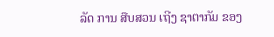ລັດ ການ ສືບສວນ ເຖີງ ຊາຕາກັມ ຂອງ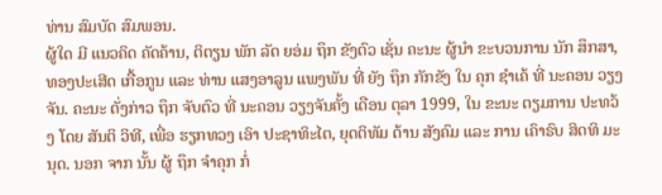ທ່ານ ສົມບັດ ສົມພອນ.
ຜູ້ໃດ ມີ ແນວຄິດ ຄັດຄ້ານ, ຕິຕຽນ ພັກ ລັດ ຍອ່ມ ຖຶກ ຂັງຕົວ ເຊັ່ນ ຄະນະ ຜູ້ນໍາ ຂະບວນການ ນັກ ສຶກສາ, ທອງປະເສີດ ເກື້ອກູນ ແລະ ທ່ານ ແສງອາລູນ ແພງພັນ ທີ່ ຍັງ ຖຶກ ກັກຂັງ ໃນ ຄຸກ ຊໍາເຄ້ ທີ່ ນະຄອນ ວຽງຈັນ. ຄະນະ ດັ່ງກ່າວ ຖຶກ ຈັບຕົວ ທີ່ ນະຄອນ ວຽງຈັນຄັ້ງ ເດືອນ ຕຸລາ 1999, ໃນ ຂະນະ ຕຽມການ ປະທວ້ງ ໂດຍ ສັນຕິ ວິທີ, ເພື່ອ ຮຽກທວງ ເອົາ ປະຊາທິະໄຕ, ຍຸດຕິທັມ ດ້ານ ສັງຄົມ ແລະ ການ ເຄົາຣົບ ສິດທິ ມະນຸດ. ນອກ ຈາກ ນັ້ນ ຜູ້ ຖຶກ ຈໍາຄຸກ ກໍ່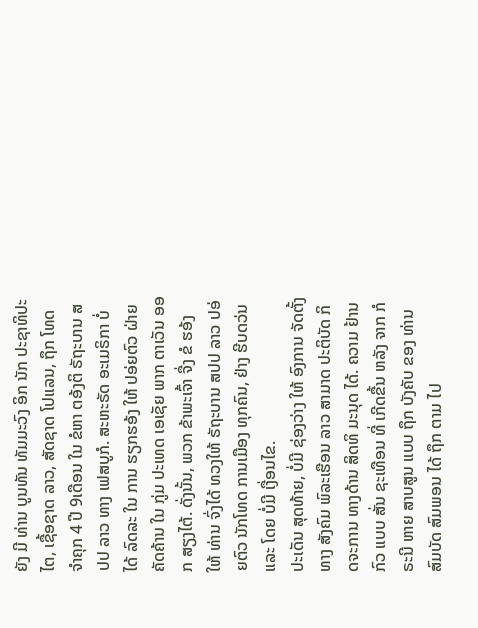ຍັງ ມີ ທ່ານ ບູນທັນ ທັມມະວົງ ອິກ ນັກ ປະຊາທິປະໄຕ, ເຊື້ອຊາດ ລາວ, ສັດຊາດ ໂປແລນ, ຖຶກ ໂທດ ຈໍາຄຸກ 4 ປີ 9ເດືອນ ໃນ ຂໍຫາ ຕອ້ງຕິ ຣັຖະບານ ສປປ ລາວ ທາງ ເຟສບູກໍ. ສະຫະຣັດ ອະເມຣິກາ ບໍ່ ໄດ້ ລົດລະ ໃນ ການ ຮຽກຮອ້ງ ໃຫ້ ປອ່ຍຕົວ ຝ່າຍ ຄັດຄ້ານ ໃນ ກູ່ມ ປະເທດ ເອເຊັຍ ພາກ ຕາເວັນ ອອກ ສຽງໄຕ້. ດັ່ງນັ້ນ, ພວກ ຂ້າພະເຈົ້າ ຈື່ງ ຂໍ ຮອ້ງ ໃຫ້ ທ່ານ ຈົ່ງໄດ້ ທວງໃຫ້ ຣັຖະບານ ສປປ ລາວ ປອ່ຍຕົວ ນັກໂທດ ການເມືອງ ທຸກຄົນ, ຢ່າງ ຮີບດວ່ນ ແລະ ໂດຍ ບໍ່ມີ ເງື່ອນໄຂ.
ປະເດັນ ສຸດທ້າຍ, ບໍ່ມີ ຊ່ອງວ່າງ ໃຫ້ ອົງການ ຈັດຕັ້ງ ທາງ ສັງຄົມ ພົລະເຮືອນ ລາວ ສາມາດ ປະຕິບັດ ກິດຈະການ ທາງດ້ານ ສິດທິ ມະນຸດ ໄດ້. ຄວາມ ຢ້ານກົວ ແບບ ສັ່ນ ຊະເທືອນ ທີ່ ເກີດຂື້ນ ຫລັງ ຈາກ ກໍຣະນີ ຫາຍ ສາບສູນ ແບບ ຖຶກ ບັງຄັບ ຂອງ ທ່ານ ສົມບັດ ສົມພອນ ໄດ້ ຖຶກ ຕາມ ໄປ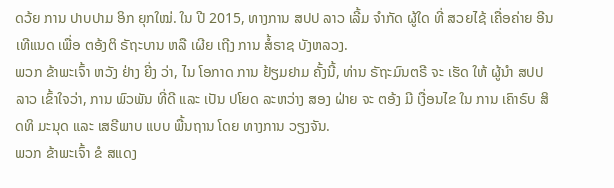ດວ້ຍ ການ ປາບປາມ ອິກ ຍຸກໃໝ່. ໃນ ປີ 2015, ທາງການ ສປປ ລາວ ເລີ້ມ ຈໍາກັດ ຜູ້ໃດ ທີ່ ສວຍໄຊ້ ເຄື່ອຄ່າຍ ອີນເທີແນດ ເພື່ອ ຕອ້ງຕິ ຣັຖະບານ ຫລື ເຜີຍ ເຖີງ ການ ສໍ້ຣາຊ ບັງຫລວງ.
ພວກ ຂ້າພະເຈົ້າ ຫວັງ ຢ່າງ ຍີ່ງ ວ່າ, ໄນ ໂອກາດ ການ ຢ້ຽມຢາມ ຄັ້ງນີ້, ທ່ານ ຣັຖະມົນຕຣີ ຈະ ເຮັດ ໃຫ້ ຜູ້ນໍາ ສປປ ລາວ ເຂົ້າໃຈວ່າ, ການ ພົວພັນ ທີ່ດີ ແລະ ເປັນ ປໂຍດ ລະຫວ່າງ ສອງ ຝ່າຍ ຈະ ຕອ້ງ ມີ ເງື່ອນໄຂ ໃນ ການ ເຄົາຣົບ ສິດທິ ມະນຸດ ແລະ ເສຣີພາບ ແບບ ພື້ນຖານ ໂດຍ ທາງການ ວຽງຈັນ.
ພວກ ຂ້າພະເຈົ້າ ຂໍ ສແດງ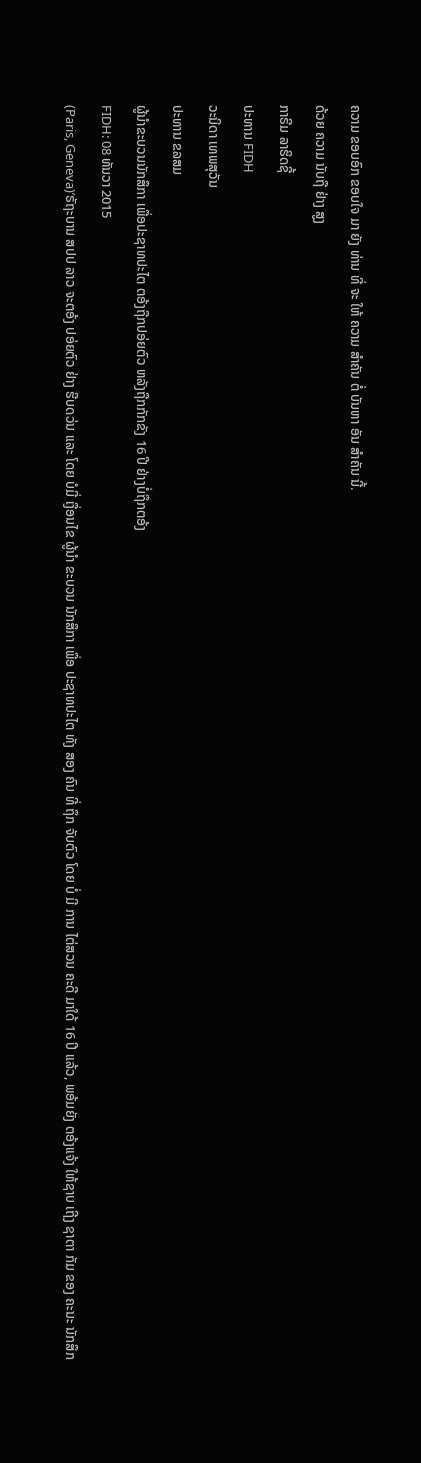ຄວາມ ຂອບອົກ ຂອບໃຈ ມາ ຍັງ ທ່ານ ທີ່ ຈະ ໃຫ້ ຄວາມ ສໍາຄັນ ຕໍ່ ບັນຫາ ອັນ ສໍາຄັນ ນີ້.
ດ້ວຍ ຄວາມ ນັບຖື ຢ່າງ ສູງ
ກາຣີມ ລາຮິດຊີ້
ປະທານ FIDH
ວະນິດາ ເທພສຸວັນ
ປະທານ ຂລສມ
ຜູ້ນຳຂະບວນນັກສຶກາ ເພື່ອປະຊາທປະໄຕ ຕອ້ງຖືກປອ່ຍຕົວ ຫລັງຖືກກັກຂັງ 16 ປີ ຢ່າງບໍ່ຖຶກຕອ້ງ
FIDH: 08 ທັນວາ 2015
(Paris, Geneva)’ຣັຖະບານ ສປປ ລາວ ຈະຕອ້ງ ປອ່ຍຕົວ ຢ່າງ ຮີບດວ່ນ ແລະ ໂດຍ ບໍມີ່ ເງື່ອນໄຂ ຜູ້ນຳ ຂະບວນ ນັກສຶກາ ເພື່ອ ປະຊາທປະໄຕ ທັງ ສອງ ຄົນ ທີ່ ຖຶກ ຈັບຕົວ ໂດຍ ບໍ່ ມີ ການ ໄຕ່ສວນ ຄະດີ ມາໃດ້ 16 ປີ ແລ້ວ, ພອ້ມຍັງ ຕອ້ງແຈ້ງ ໃຫ້ຊາບ ເຖີງ ຊາຕາ ກັມ ຂອງ ຄະນະ ນັກສຶກ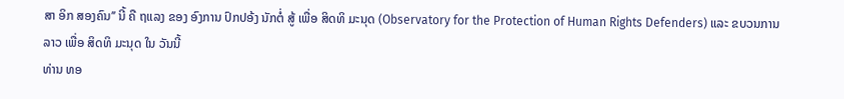ສາ ອິກ ສອງຄົນ’’ ນີ້ ຄື ຖແລງ ຂອງ ອົງການ ປົກປອ້ງ ນັກຕໍ່ ສູ້ ເພື່ອ ສິດທິ ມະນຸດ (Observatory for the Protection of Human Rights Defenders) ແລະ ຂບວນການ ລາວ ເພື່ອ ສິດທິ ມະນຸດ ໃນ ວັນນີ້
ທ່ານ ທອ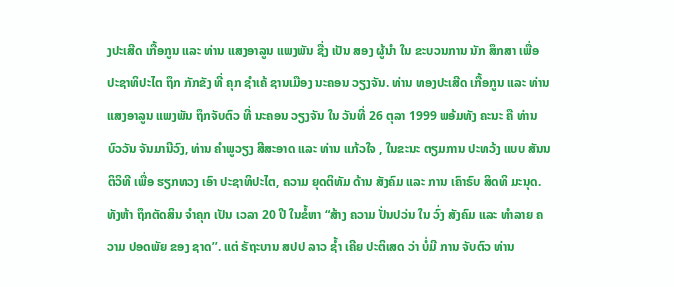ງປະເສີດ ເກື້ອກູນ ແລະ ທ່ານ ແສງອາລູນ ແພງພັນ ຊື່ງ ເປັນ ສອງ ຜູ້ນຳ ໃນ ຂະບວນການ ນັກ ສຶກສາ ເພື່ອ ປະຊາທິປະໄຕ ຖຶກ ກັກຂັງ ທີ່ ຄຸກ ຊຳເຄ້ ຊານເມືອງ ນະຄອນ ວຽງຈັນ. ທ່ານ ທອງປະເສີດ ເກື້ອກູນ ແລະ ທ່ານ ແສງອາລູນ ແພງພັນ ຖຶກຈັບຕົວ ທີ່ ນະຄອນ ວຽງຈັນ ໃນ ວັນທີ່ 26 ຕຸລາ 1999 ພອ້ມທັງ ຄະນະ ຄື ທ່ານ ບົວວັນ ຈັນມານີວົງ, ທ່ານ ຄຳພູວຽງ ສີສະອາດ ແລະ ທ່ານ ແກ້ວໃຈ , ໃນຂະນະ ຕຽມການ ປະທວ້ງ ແບບ ສັນນຕິວິທີ ເພື່ອ ຮຽກທວງ ເອົາ ປະຊາທິປະໄຕ, ຄວາມ ຍຸດຕິທັມ ດ້ານ ສັງຄົມ ແລະ ການ ເຄົາຣົບ ສິດທິ ມະນຸດ. ທັງຫ້າ ຖຶກຕັດສິນ ຈຳຄຸກ ເປັນ ເວລາ 20 ປີ ໃນຂໍ້ຫາ “ສ້າງ ຄວາມ ປັ່ນປວ່ນ ໃນ ວົ່ງ ສັງຄົມ ແລະ ທຳລາຍ ຄວາມ ປອດພັຍ ຂອງ ຊາດ’’. ແຕ່ ຣັຖະບານ ສປປ ລາວ ຊໍ້າ ເຄີຍ ປະຕິເສດ ວ່າ ບໍ່ມີ ການ ຈັບຕົວ ທ່ານ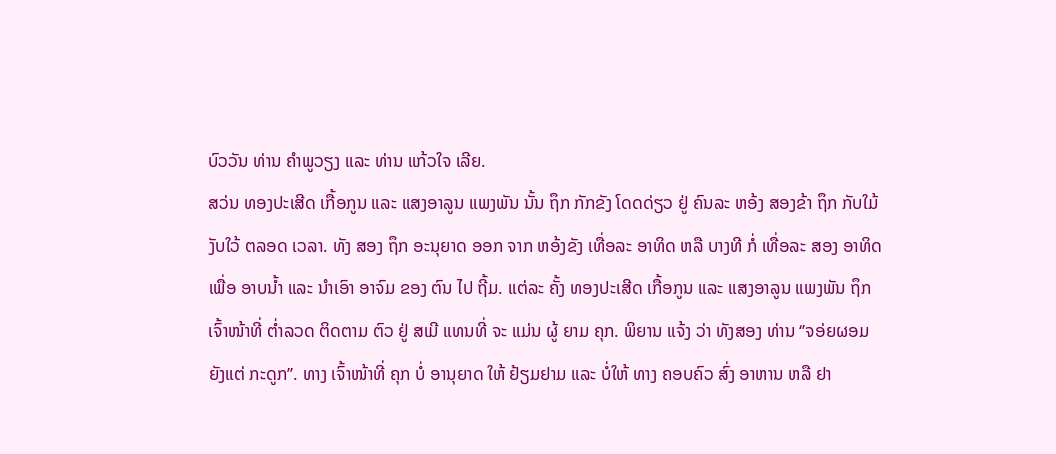ບົວວັນ ທ່ານ ຄໍາພູວຽງ ແລະ ທ່ານ ແກ້ວໃຈ ເລີຍ.
ສວ່ນ ທອງປະເສີດ ເກື້ອກູນ ແລະ ແສງອາລູນ ແພງພັນ ນັ້ນ ຖຶກ ກັກຂັງ ໂດດດ່ຽວ ຢູ່ ຄົນລະ ຫອ້ງ ສອງຂ້າ ຖຶກ ກັບໃມ້ ງັບໃວ້ ຕລອດ ເວລາ. ທັງ ສອງ ຖຶກ ອະນຸຍາດ ອອກ ຈາກ ຫອ້ງຂັງ ເທື່ອລະ ອາທິດ ຫລື ບາງທີ ກໍ່ ເທື່ອລະ ສອງ ອາທິດ ເພື່ອ ອາບນໍ້າ ແລະ ນຳເອົາ ອາຈົມ ຂອງ ຕົນ ໄປ ຖີ້ມ. ແຕ່ລະ ຄັ້ງ ທອງປະເສີດ ເກື້ອກູນ ແລະ ແສງອາລູນ ແພງພັນ ຖຶກ ເຈົ້າໜ້າທີ່ ຕໍ່າລວດ ຕິດຕາມ ຕົວ ຢູ່ ສເມີ ແທນທີ່ ຈະ ແມ່ນ ຜູ້ ຍາມ ຄຸກ. ພິຍານ ແຈ້ງ ວ່າ ທັງສອງ ທ່ານ ‘’ຈອ່ຍຜອມ ຍັງແຕ່ ກະດູກ’’. ທາງ ເຈົ້າໜ້າທີ່ ຄຸກ ບໍ່ ອານຸຍາດ ໃຫ້ ຢ້ຽມຢາມ ແລະ ບໍ່ໃຫ້ ທາງ ຄອບຄົວ ສົ່ງ ອາຫານ ຫລື ຢາ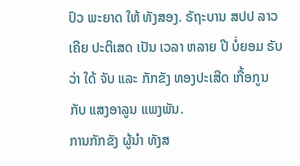ປົວ ພະຍາດ ໃຫ້ ທັງສອງ. ຣັຖະບານ ສປປ ລາວ ເຄີຍ ປະຕິເສດ ເປັນ ເວລາ ຫລາຍ ປີ ບໍ່ຍອມ ຣັບວ່າ ໃດ້ ຈັບ ແລະ ກັກຂັງ ທອງປະເສີດ ເກື້ອກູນ ກັບ ແສງອາລູນ ແພງພັນ.
ການກັກຂັງ ຜູ້ນຳ ທັງສ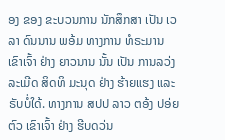ອງ ຂອງ ຂະບວນການ ນັກສຶກສາ ເປັນ ເວລາ ດົນນານ ພອ້ມ ທາງການ ທໍຣະມານ ເຂົາເຈົ້າ ຢ່າງ ຍາວນານ ນັ້ນ ເປັນ ການລວ່ງ ລະເມີດ ສິດທິ ມະນຸດ ຢ່າງ ຮ້າຍແຮງ ແລະ ຣັບບໍ່ໃດ້. ທາງການ ສປປ ລາວ ຕອ້ງ ປອ່ຍຕົວ ເຂົາເຈົ້າ ຢ່າງ ຮີບດວ່ນ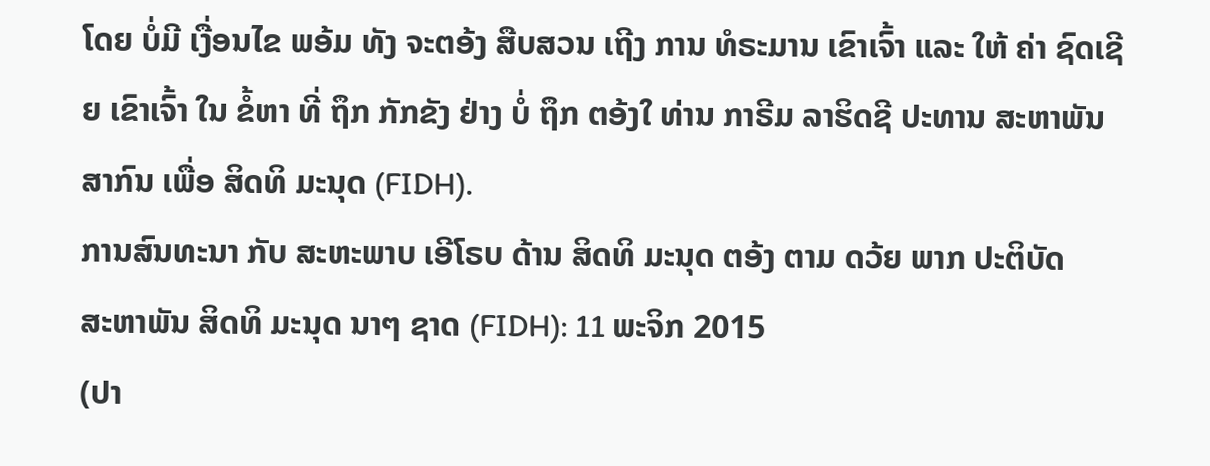ໂດຍ ບໍ່ມີ ເງື່ອນໄຂ ພອ້ມ ທັງ ຈະຕອ້ງ ສືບສວນ ເຖີງ ການ ທໍຣະມານ ເຂົາເຈົ້າ ແລະ ໃຫ້ ຄ່າ ຊົດເຊີຍ ເຂົາເຈົ້າ ໃນ ຂໍ້ຫາ ທີ່ ຖຶກ ກັກຂັງ ຢ່າງ ບໍ່ ຖຶກ ຕອ້ງໃ ທ່ານ ກາຣີມ ລາຮິດຊີ ປະທານ ສະຫາພັນ ສາກົນ ເພື່ອ ສິດທິ ມະນຸດ (FIDH).
ການສົນທະນາ ກັບ ສະຫະພາບ ເອີໂຣບ ດ້ານ ສິດທິ ມະນຸດ ຕອ້ງ ຕາມ ດວ້ຍ ພາກ ປະຕິບັດ
ສະຫາພັນ ສິດທິ ມະນຸດ ນາໆ ຊາດ (FIDH): 11 ພະຈິກ 2015
(ປາ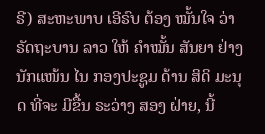ຣີ) ສະຫະພາບ ເອີຣົບ ຕ້ອງ ໝັ້ນໃຈ ວ່າ ຣັດຖະບານ ລາວ ໃຫ້ ຄໍາໝັ້ນ ສັນຍາ ຢ່າງ ນັກແໜ້ນ ໄນ ກອງປະຊູມ ດ້ານ ສິດິ ມະນຸດ ທີ່ຈະ ມີຂື້ນ ຣະວ່າງ ສອງ ຝ່າຍ, ນີ້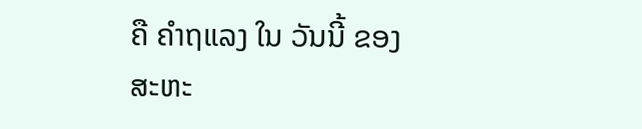ຄື ຄໍາຖແລງ ໃນ ວັນນີ້ ຂອງ ສະຫະ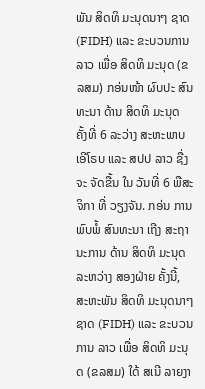ພັນ ສິດທິ ມະນຸດນາໆ ຊາດ (FIDH) ແລະ ຂະບວນການ ລາວ ເພື່ອ ສິດທິ ມະນຸດ (ຂລສມ) ກອ່ນໜ້າ ຜົບປະ ສົນທະນາ ດ້ານ ສິດທິ ມະນຸດ ຄັ້ງທີ່ 6 ລະວ່າງ ສະຫະພາບ ເອີໂຣບ ແລະ ສປປ ລາວ ຊື່ງ ຈະ ຈັດຂື້ນ ໃນ ວັນທີ່ 6 ພືສະຈິກາ ທີ່ ວຽງຈັນ. ກອ່ນ ການ ພົບພໍ້ ສົນທະນາ ເຖີງ ສະຖານະການ ດ້ານ ສິດທິ ມະນຸດ ລະຫວ່າງ ສອງຝ່າຍ ຄັ້ງນີ້, ສະຫະພັນ ສິດທິ ມະນຸດນາໆ ຊາດ (FIDH) ແລະ ຂະບວນການ ລາວ ເພື່ອ ສິດທິ ມະນຸດ (ຂລສມ) ໃດ້ ສເນີ ລາຍງາ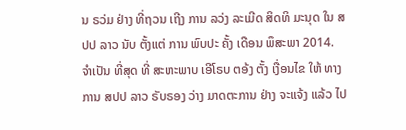ນ ຣວ່ມ ຢ່າງ ທີ່ຖວນ ເຖີງ ການ ລວ່ງ ລະເມີດ ສິດທິ ມະນຸດ ໃນ ສປປ ລາວ ນັບ ຕັ້ງແຕ່ ການ ພົບປະ ຄັ້ງ ເດືອນ ພຶສະພາ 2014.
ຈຳເປັນ ທີ່ສຸດ ທີ່ ສະຫະພາບ ເອີໂຣບ ຕອ້ງ ຕັ້ງ ເງື່ອນໄຂ ໃຫ້ ທາງການ ສປປ ລາວ ຣັບຣອງ ວ່າງ ມາດຕະການ ຢ່າງ ຈະແຈ້ງ ແລ້ວ ໄປ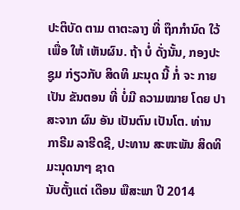ປະຕິບັດ ຕາມ ຕາຕະລາງ ທີ່ ຖຶກກໍານົດ ໃວ້ ເພື່ອ ໃຫ້ ເຫັນຜົນ. ຖ້າ ບໍ່ ດັ່ງນັ້ນ, ກອງປະຊູມ ກ່ຽວກັບ ສິດທິ ມະນຸດ ນີ້ ກໍ່ ຈະ ກາຍເປັນ ຂັນຕອນ ທີ່ ບໍ່ມີ ຄວາມໝາຍ ໂດຍ ປາສະຈາກ ຜົນ ອັນ ເປັນຕົນ ເປັນໂຕ. ທ່ານ ກາຣີມ ລາຮີດຊີ, ປະທານ ສະຫະພັນ ສິດທິ ມະນຸດນາໆ ຊາດ
ນັບຕັ້ງແຕ່ ເດືອນ ພືສະພາ ປີ 2014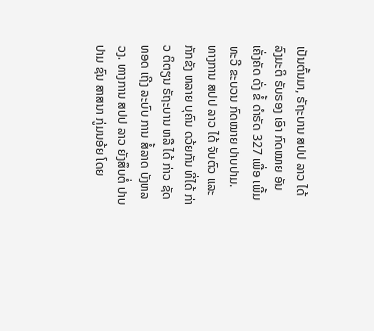ເປັນຕົ້ນມາ, ຣັຖະບານ ສປປ ລາວ ໄດ້ ລົງມະຕິ ຣັບຣອງ ເອົາ ກົດໝາຍ ອັນ ເຄັ່ງຄັດ ດັ່ງ ຂໍ້ ດໍາຣັດ 327 ເພື່ອ ເພີ້ມ ທະວີ ຂະບວນ ກົດໝາຍ ປາບປາມ.
ທາງການ ສປປ ລາວ ໄດ້ ຈັບຕົວ ແລະ ກັກຂັງ ຫລາຍ ບຸຄົນ ດວ້ຍກັນ ທີ່ໄດ້ ກ່າວ ຕິຕຽນ ຣັຖະບານ ຫລື ໄດ້ ກ່າວ ຊັດທອດ ເຖີງ ລະບົບ ການ ສໍ້ລາດ ບັງຫລວງ. ທາງການ ສປປ ລາວ ຍັງສຶບຕໍ່ ປາບປາມ ຊົນ ສາສນາ ກູ່ມນອ້ຍ ໂດຍ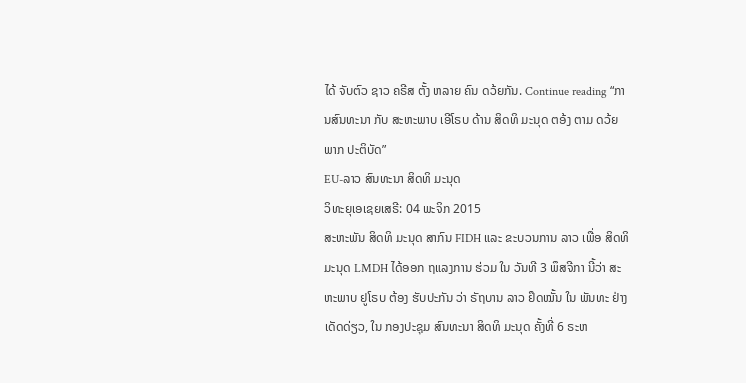ໄດ້ ຈັບຕົວ ຊາວ ຄຣີສ ຕັ້ງ ຫລາຍ ຄົນ ດວ້ຍກັນ. Continue reading “ການສົນທະນາ ກັບ ສະຫະພາບ ເອີໂຣບ ດ້ານ ສິດທິ ມະນຸດ ຕອ້ງ ຕາມ ດວ້ຍ ພາກ ປະຕິບັດ”
EU-ລາວ ສົນທະນາ ສິດທິ ມະນຸດ
ວິທະຍຸເອເຊຍເສຣີ: 04 ພະຈິກ 2015
ສະຫະພັນ ສິດທິ ມະນຸດ ສາກົນ FIDH ແລະ ຂະບວນການ ລາວ ເພື່ອ ສິດທິ ມະນຸດ LMDH ໄດ້ອອກ ຖແລງການ ຮ່ວມ ໃນ ວັນທີ 3 ພຶສຈີກາ ນີ້ວ່າ ສະຫະພາບ ຢູໂຣບ ຕ້ອງ ຮັບປະກັນ ວ່າ ຣັຖບານ ລາວ ຢຶດໝັ້ນ ໃນ ພັນທະ ຢ່າງ ເດັດດ່ຽວ, ໃນ ກອງປະຊຸມ ສົນທະນາ ສິດທິ ມະນຸດ ຄັ້ງທີ່ 6 ຣະຫ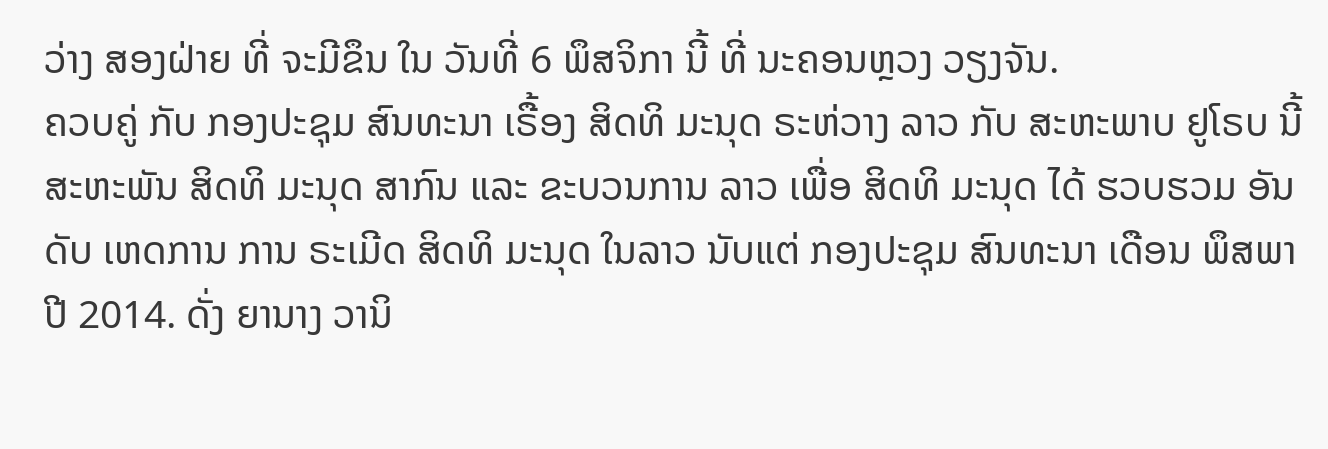ວ່າງ ສອງຝ່າຍ ທີ່ ຈະມີຂຶນ ໃນ ວັນທີ່ 6 ພຶສຈິກາ ນີ້ ທີ່ ນະຄອນຫຼວງ ວຽງຈັນ.
ຄວບຄູ່ ກັບ ກອງປະຊຸມ ສົນທະນາ ເຣື້ອງ ສິດທິ ມະນຸດ ຣະຫ່ວາງ ລາວ ກັບ ສະຫະພາບ ຢູໂຣບ ນີ້ ສະຫະພັນ ສິດທິ ມະນຸດ ສາກົນ ແລະ ຂະບວນການ ລາວ ເພື່ອ ສິດທິ ມະນຸດ ໄດ້ ຮວບຮວມ ອັນດັບ ເຫດການ ການ ຣະເມີດ ສິດທິ ມະນຸດ ໃນລາວ ນັບແຕ່ ກອງປະຊຸມ ສົນທະນາ ເດືອນ ພຶສພາ ປີ 2014. ດັ່ງ ຍານາງ ວານິ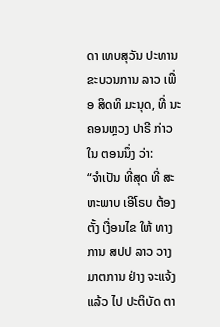ດາ ເທບສຸວັນ ປະທານ ຂະບວນການ ລາວ ເພື່ອ ສິດທິ ມະນຸດ, ທີ່ ນະຄອນຫຼວງ ປາຣີ ກ່າວ ໃນ ຕອນນຶ່ງ ວ່າ:
“ຈຳເປັນ ທີ່ສຸດ ທີ່ ສະຫະພາບ ເອີໂຣບ ຕ້ອງຕັ້ງ ເງື່ອນໄຂ ໃຫ້ ທາງການ ສປປ ລາວ ວາງ ມາຕການ ຢ່າງ ຈະແຈ້ງ ແລ້ວ ໄປ ປະຕິບັດ ຕາ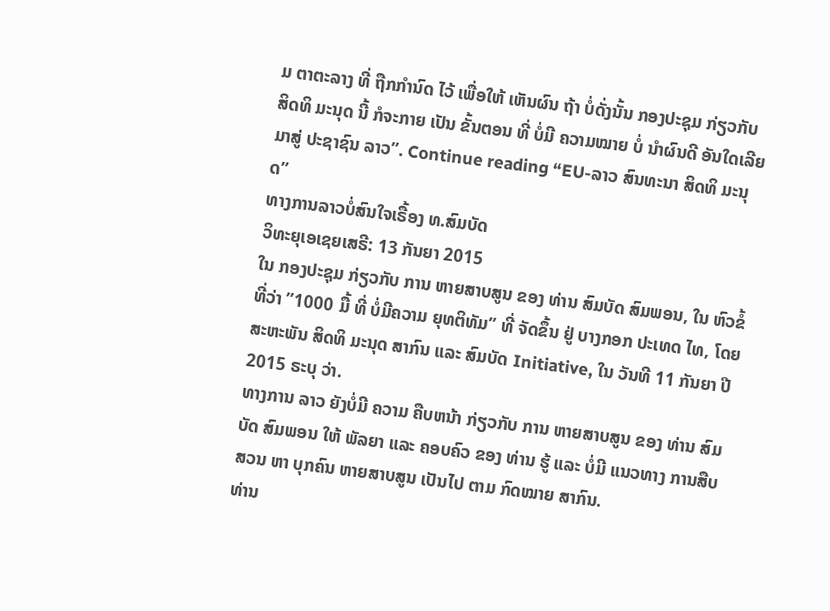ມ ຕາຕະລາງ ທີ່ ຖືກກໍານົດ ໄວ້ ເພື່ອໃຫ້ ເຫັນຜົນ ຖ້າ ບໍ່ດັ່ງນັ້ນ ກອງປະຊຸມ ກ່ຽວກັບ ສິດທິ ມະນຸດ ນີ້ ກໍຈະກາຍ ເປັນ ຂັ້ນຕອນ ທີ່ ບໍ່ມີ ຄວາມໝາຍ ບໍ່ ນໍາຜົນດີ ອັນໃດເລີຍ ມາສູ່ ປະຊາຊົນ ລາວ”. Continue reading “EU-ລາວ ສົນທະນາ ສິດທິ ມະນຸດ”
ທາງການລາວບໍ່ສົນໃຈເຣື້ອງ ທ.ສົມບັດ
ວິທະຍຸເອເຊຍເສຣີ: 13 ກັນຍາ 2015
ໃນ ກອງປະຊຸມ ກ່ຽວກັບ ການ ຫາຍສາບສູນ ຂອງ ທ່ານ ສົມບັດ ສົມພອນ, ໃນ ຫົວຂໍ້ ທີ່ວ່າ ”1000 ມື້ ທີ່ ບໍ່ມີຄວາມ ຍຸທຕິທັມ” ທີ່ ຈັດຂຶ້ນ ຢູ່ ບາງກອກ ປະເທດ ໄທ, ໂດຍ ສະຫະພັນ ສິດທິ ມະນຸດ ສາກົນ ແລະ ສົມບັດ Initiative, ໃນ ວັນທີ 11 ກັນຍາ ປີ 2015 ຣະບຸ ວ່າ.
ທາງການ ລາວ ຍັງບໍ່ມີ ຄວາມ ຄືບຫນ້າ ກ່ຽວກັບ ການ ຫາຍສາບສູນ ຂອງ ທ່ານ ສົມບັດ ສົມພອນ ໃຫ້ ພັລຍາ ແລະ ຄອບຄົວ ຂອງ ທ່ານ ຮູ້ ແລະ ບໍ່ມີ ແນວທາງ ການສືບສວນ ຫາ ບຸກຄົນ ຫາຍສາບສູນ ເປັນໄປ ຕາມ ກົດໝາຍ ສາກົນ.
ທ່ານ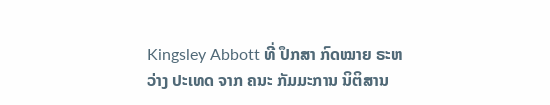Kingsley Abbott ທີ່ ປຶກສາ ກົດໝາຍ ຣະຫວ່າງ ປະເທດ ຈາກ ຄນະ ກັມມະການ ນິຕິສານ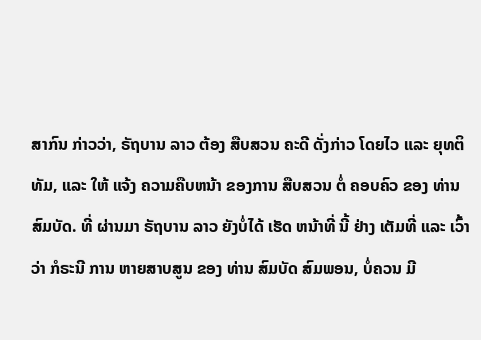ສາກົນ ກ່າວວ່າ, ຣັຖບານ ລາວ ຕ້ອງ ສືບສວນ ຄະດີ ດັ່ງກ່າວ ໂດຍໄວ ແລະ ຍຸທຕິທັມ, ແລະ ໃຫ້ ແຈ້ງ ຄວາມຄືບຫນ້າ ຂອງການ ສືບສວນ ຕໍ່ ຄອບຄົວ ຂອງ ທ່ານ ສົມບັດ. ທີ່ ຜ່ານມາ ຣັຖບານ ລາວ ຍັງບໍ່ໄດ້ ເຮັດ ຫນ້າທີ່ ນີ້ ຢ່າງ ເຕັມທີ່ ແລະ ເວົ້າວ່າ ກໍຣະນີ ການ ຫາຍສາບສູນ ຂອງ ທ່ານ ສົມບັດ ສົມພອນ, ບໍ່ຄວນ ມີ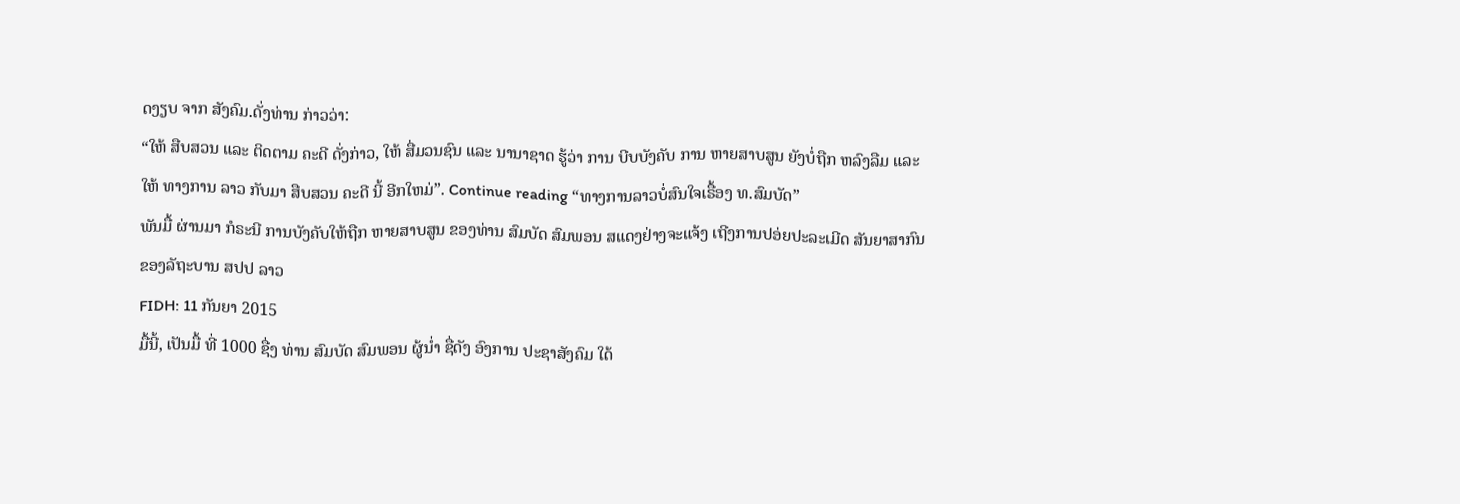ດງຽບ ຈາກ ສັງຄົມ.ດັ່ງທ່ານ ກ່າວວ່າ:
“ໃຫ້ ສືບສວນ ແລະ ຕິດຕາມ ຄະດີ ດັ່ງກ່າວ, ໃຫ້ ສື່ມວນຊົນ ແລະ ນານາຊາດ ຮູ້ວ່າ ການ ບີບບັງຄັບ ການ ຫາຍສາບສູນ ຍັງບໍ່ຖືກ ຫລົງລືມ ແລະ ໃຫ້ ທາງການ ລາວ ກັບມາ ສືບສວນ ຄະດີ ນີ້ ອີກໃຫມ່”. Continue reading “ທາງການລາວບໍ່ສົນໃຈເຣື້ອງ ທ.ສົມບັດ”
ພັນມື້ ຜ່ານມາ ກໍຣະນີ ການບັງຄັບໃຫ້ຖືກ ຫາຍສາບສູນ ຂອງທ່ານ ສົມບັດ ສົມພອນ ສແດງຢ່າງຈະແຈ້ງ ເຖີງການປອ່ຍປະລະເມີດ ສັນຍາສາກົນຂອງລັຖະບານ ສປປ ລາວ
FIDH: 11 ກັນຍາ 2015
ມື້ນີ້, ເປັນມື້ ທີ່ 1000 ຊື່ງ ທ່ານ ສົມບັດ ສົມພອນ ຜູ້ນໍ່າ ຊື່ດັງ ອົງການ ປະຊາສັງຄົມ ໃດ້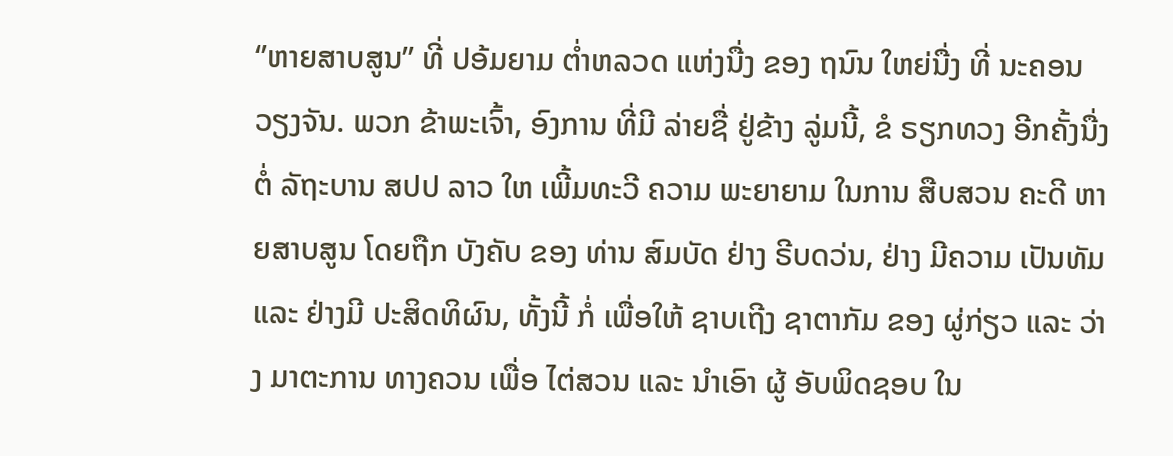‘’ຫາຍສາບສູນ’’ ທີ່ ປອ້ມຍາມ ຕໍ່າຫລວດ ແຫ່ງນື່ງ ຂອງ ຖນົນ ໃຫຍ່ນື່ງ ທີ່ ນະຄອນ ວຽງຈັນ. ພວກ ຂ້າພະເຈົ້າ, ອົງການ ທີ່ມີ ລ່າຍຊື່ ຢູ່ຂ້າງ ລູ່ມນີ້, ຂໍ ຣຽກທວງ ອີກຄັ້ງນື່ງ ຕໍ່ ລັຖະບານ ສປປ ລາວ ໃຫ ເພີ້ມທະວີ ຄວາມ ພະຍາຍາມ ໃນການ ສືບສວນ ຄະດີ ຫາຍສາບສູນ ໂດຍຖືກ ບັງຄັບ ຂອງ ທ່ານ ສົມບັດ ຢ່າງ ຣີບດວ່ນ, ຢ່າງ ມີຄວາມ ເປັນທັມ ແລະ ຢ່າງມີ ປະສິດທິຜົນ, ທັ້ງນີ້ ກໍ່ ເພື່ອໃຫ້ ຊາບເຖີງ ຊາຕາກັມ ຂອງ ຜູ່ກ່ຽວ ແລະ ວ່າງ ມາຕະການ ທາງຄວນ ເພື່ອ ໄຕ່ສວນ ແລະ ນໍາເອົາ ຜູ້ ອັບພິດຊອບ ໃນ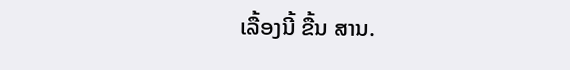ເລື້ອງນີ້ ຂື້ນ ສານ.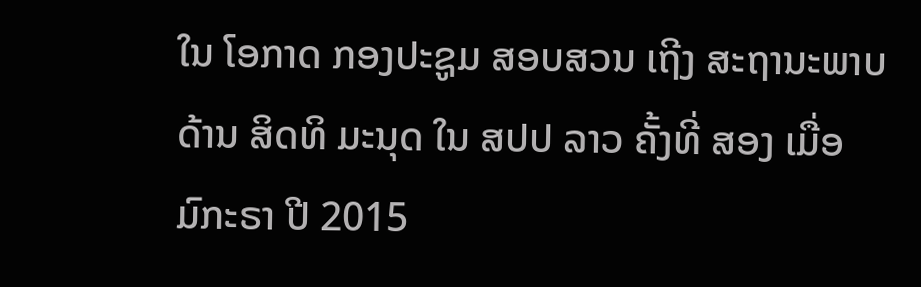ໃນ ໂອກາດ ກອງປະຊູມ ສອບສວນ ເຖີງ ສະຖານະພາບ ດ້ານ ສິດທິ ມະນຸດ ໃນ ສປປ ລາວ ຄັ້ງທີ່ ສອງ ເມື່ອ ມົກະຣາ ປີ 2015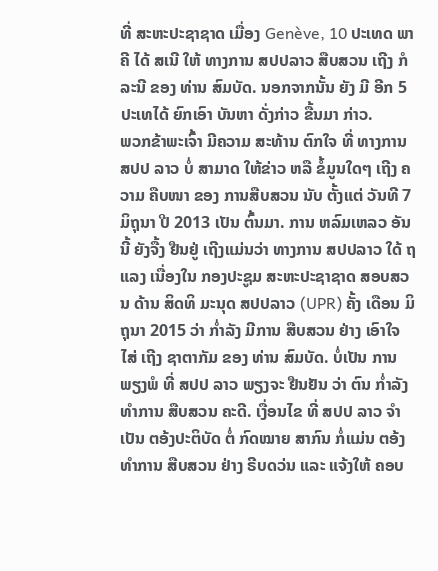ທີ່ ສະຫະປະຊາຊາດ ເມື່ອງ Genève, 10 ປະເທດ ພາຄີ ໄດ້ ສເນີ ໃຫ້ ທາງການ ສປປລາວ ສືບສວນ ເຖີງ ກໍລະນີ ຂອງ ທ່ານ ສົມບັດ. ນອກຈາກນັ້ນ ຍັງ ມີ ອີກ 5 ປະເທໄດ້ ຍົກເອົາ ບັນຫາ ດັ່ງກ່າວ ຂື້ນມາ ກ່າວ.
ພວກຂ້າພະເຈົ້າ ມີຄວາມ ສະທ້ານ ຕົກໃຈ ທີ່ ທາງການ ສປປ ລາວ ບໍ່ ສາມາດ ໃຫ້ຂ່າວ ຫລື ຂໍ້ມູນໃດໆ ເຖີງ ຄວາມ ຄືບໜາ ຂອງ ການສືບສວນ ນັບ ຕັ້ງແຕ່ ວັນທີ 7 ມິຖຸນາ ປີ 2013 ເປັນ ຕົ້ນມາ. ການ ຫລົມເຫລວ ອັນນີ້ ຍັງຈື້ງ ຢືນຢູ່ ເຖີງແມ່ນວ່າ ທາງການ ສປປລາວ ໃດ້ ຖແລງ ເນື່ອງໃນ ກອງປະຊູມ ສະຫະປະຊາຊາດ ສອບສວນ ດ້ານ ສິດທິ ມະນຸດ ສປປລາວ (UPR) ຄັ້ງ ເດືອນ ມິຖຸນາ 2015 ວ່າ ກໍ່າລັງ ມີການ ສືບສວນ ຢ່າງ ເອົາໃຈໄສ່ ເຖີງ ຊາຕາກັມ ຂອງ ທ່ານ ສົມບັດ. ບໍ່ເປັນ ການພຽງພໍ ທີ່ ສປປ ລາວ ພຽງຈະ ຢືນຢັນ ວ່າ ຕົນ ກໍ່າລັງ ທໍາການ ສືບສວນ ຄະດີ. ເງື່ອນໄຂ ທີ່ ສປປ ລາວ ຈໍາເປັນ ຕອ້ງປະຕິບັດ ຕໍ່ ກົດໝາຍ ສາກົນ ກໍ່ແມ່ນ ຕອ້ງ ທໍາການ ສືບສວນ ຢ່າງ ຣີບດວ່ນ ແລະ ແຈ້ງໃຫ້ ຄອບ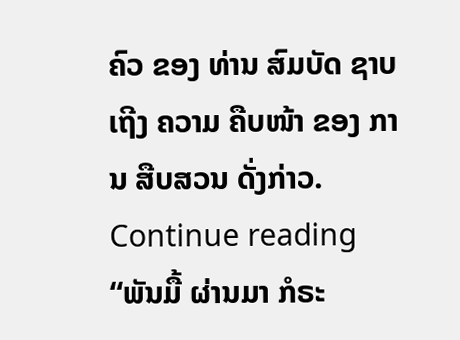ຄົວ ຂອງ ທ່ານ ສົມບັດ ຊາບເຖີງ ຄວາມ ຄືບໜ້າ ຂອງ ການ ສືບສວນ ດັ່ງກ່າວ. Continue reading “ພັນມື້ ຜ່ານມາ ກໍຣະ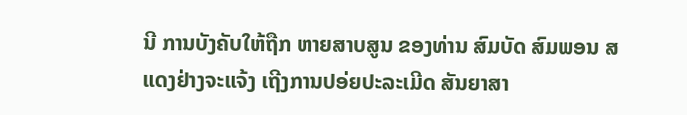ນີ ການບັງຄັບໃຫ້ຖືກ ຫາຍສາບສູນ ຂອງທ່ານ ສົມບັດ ສົມພອນ ສແດງຢ່າງຈະແຈ້ງ ເຖີງການປອ່ຍປະລະເມີດ ສັນຍາສາ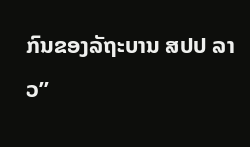ກົນຂອງລັຖະບານ ສປປ ລາວ”